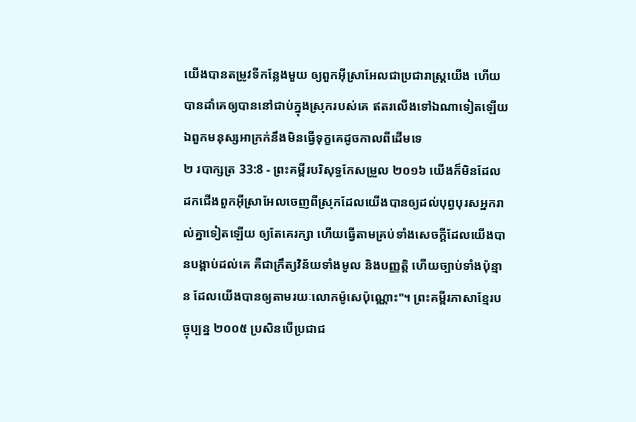យើងបានតម្រូវទីកន្លែងមួយ ឲ្យពួកអ៊ីស្រាអែលជាប្រជារាស្ត្រយើង ហើយបានដាំគេឲ្យបាននៅជាប់ក្នុងស្រុករបស់គេ ឥតរលើងទៅឯណាទៀតឡើយ ឯពួកមនុស្សអាក្រក់នឹងមិនធ្វើទុក្ខគេដូចកាលពីដើមទេ
២ របាក្សត្រ 33:8 - ព្រះគម្ពីរបរិសុទ្ធកែសម្រួល ២០១៦ យើងក៏មិនដែលដកជើងពួកអ៊ីស្រាអែលចេញពីស្រុកដែលយើងបានឲ្យដល់បុព្វបុរសអ្នករាល់គ្នាទៀតឡើយ ឲ្យតែគេរក្សា ហើយធ្វើតាមគ្រប់ទាំងសេចក្ដីដែលយើងបានបង្គាប់ដល់គេ គឺជាក្រឹត្យវិន័យទាំងមូល និងបញ្ញត្តិ ហើយច្បាប់ទាំងប៉ុន្មាន ដែលយើងបានឲ្យតាមរយៈលោកម៉ូសេប៉ុណ្ណោះ"។ ព្រះគម្ពីរភាសាខ្មែរបច្ចុប្បន្ន ២០០៥ ប្រសិនបើប្រជាជ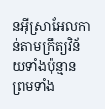នអ៊ីស្រាអែលកាន់តាមក្រឹត្យវិន័យទាំងប៉ុន្មាន ព្រមទាំង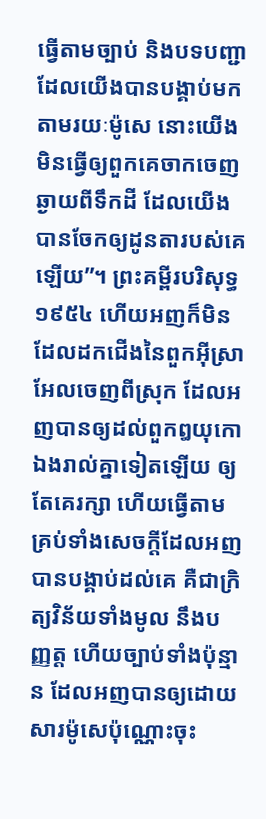ធ្វើតាមច្បាប់ និងបទបញ្ជាដែលយើងបានបង្គាប់មកតាមរយៈម៉ូសេ នោះយើងមិនធ្វើឲ្យពួកគេចាកចេញឆ្ងាយពីទឹកដី ដែលយើងបានចែកឲ្យដូនតារបស់គេឡើយ”។ ព្រះគម្ពីរបរិសុទ្ធ ១៩៥៤ ហើយអញក៏មិនដែលដកជើងនៃពួកអ៊ីស្រាអែលចេញពីស្រុក ដែលអញបានឲ្យដល់ពួកឰយុកោឯងរាល់គ្នាទៀតឡើយ ឲ្យតែគេរក្សា ហើយធ្វើតាមគ្រប់ទាំងសេចក្ដីដែលអញបានបង្គាប់ដល់គេ គឺជាក្រិត្យវិន័យទាំងមូល នឹងបញ្ញត្ត ហើយច្បាប់ទាំងប៉ុន្មាន ដែលអញបានឲ្យដោយសារម៉ូសេប៉ុណ្ណោះចុះ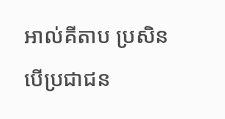អាល់គីតាប ប្រសិនបើប្រជាជន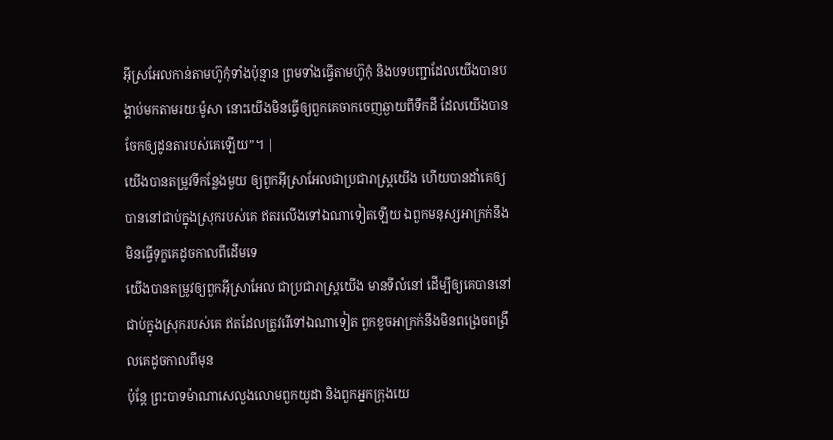អ៊ីស្រអែលកាន់តាមហ៊ូកុំទាំងប៉ុន្មាន ព្រមទាំងធ្វើតាមហ៊ូកុំ និងបទបញ្ជាដែលយើងបានបង្គាប់មកតាមរយៈម៉ូសា នោះយើងមិនធ្វើឲ្យពួកគេចាកចេញឆ្ងាយពីទឹកដី ដែលយើងបានចែកឲ្យដូនតារបស់គេឡើយ”។ |
យើងបានតម្រូវទីកន្លែងមួយ ឲ្យពួកអ៊ីស្រាអែលជាប្រជារាស្ត្រយើង ហើយបានដាំគេឲ្យបាននៅជាប់ក្នុងស្រុករបស់គេ ឥតរលើងទៅឯណាទៀតឡើយ ឯពួកមនុស្សអាក្រក់នឹងមិនធ្វើទុក្ខគេដូចកាលពីដើមទេ
យើងបានតម្រូវឲ្យពួកអ៊ីស្រាអែល ជាប្រជារាស្ត្រយើង មានទីលំនៅ ដើម្បីឲ្យគេបាននៅជាប់ក្នុងស្រុករបស់គេ ឥតដែលត្រូវរើទៅឯណាទៀត ពួកខូចអាក្រក់នឹងមិនពង្រេចពង្រឹលគេដូចកាលពីមុន
ប៉ុន្តែ ព្រះបាទម៉ាណាសេលួងលោមពួកយូដា និងពួកអ្នកក្រុងយេ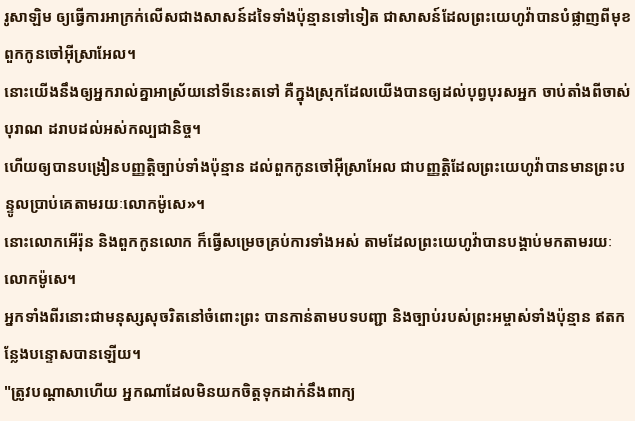រូសាឡិម ឲ្យធ្វើការអាក្រក់លើសជាងសាសន៍ដទៃទាំងប៉ុន្មានទៅទៀត ជាសាសន៍ដែលព្រះយេហូវ៉ាបានបំផ្លាញពីមុខពួកកូនចៅអ៊ីស្រាអែល។
នោះយើងនឹងឲ្យអ្នករាល់គ្នាអាស្រ័យនៅទីនេះតទៅ គឺក្នុងស្រុកដែលយើងបានឲ្យដល់បុព្វបុរសអ្នក ចាប់តាំងពីចាស់បុរាណ ដរាបដល់អស់កល្បជានិច្ច។
ហើយឲ្យបានបង្រៀនបញ្ញត្តិច្បាប់ទាំងប៉ុន្មាន ដល់ពួកកូនចៅអ៊ីស្រាអែល ជាបញ្ញត្តិដែលព្រះយេហូវ៉ាបានមានព្រះបន្ទូលប្រាប់គេតាមរយៈលោកម៉ូសេ»។
នោះលោកអើរ៉ុន និងពួកកូនលោក ក៏ធ្វើសម្រេចគ្រប់ការទាំងអស់ តាមដែលព្រះយេហូវ៉ាបានបង្គាប់មកតាមរយៈលោកម៉ូសេ។
អ្នកទាំងពីរនោះជាមនុស្សសុចរិតនៅចំពោះព្រះ បានកាន់តាមបទបញ្ជា និងច្បាប់របស់ព្រះអម្ចាស់ទាំងប៉ុន្មាន ឥតកន្លែងបន្ទោសបានឡើយ។
"ត្រូវបណ្ដាសាហើយ អ្នកណាដែលមិនយកចិត្តទុកដាក់នឹងពាក្យ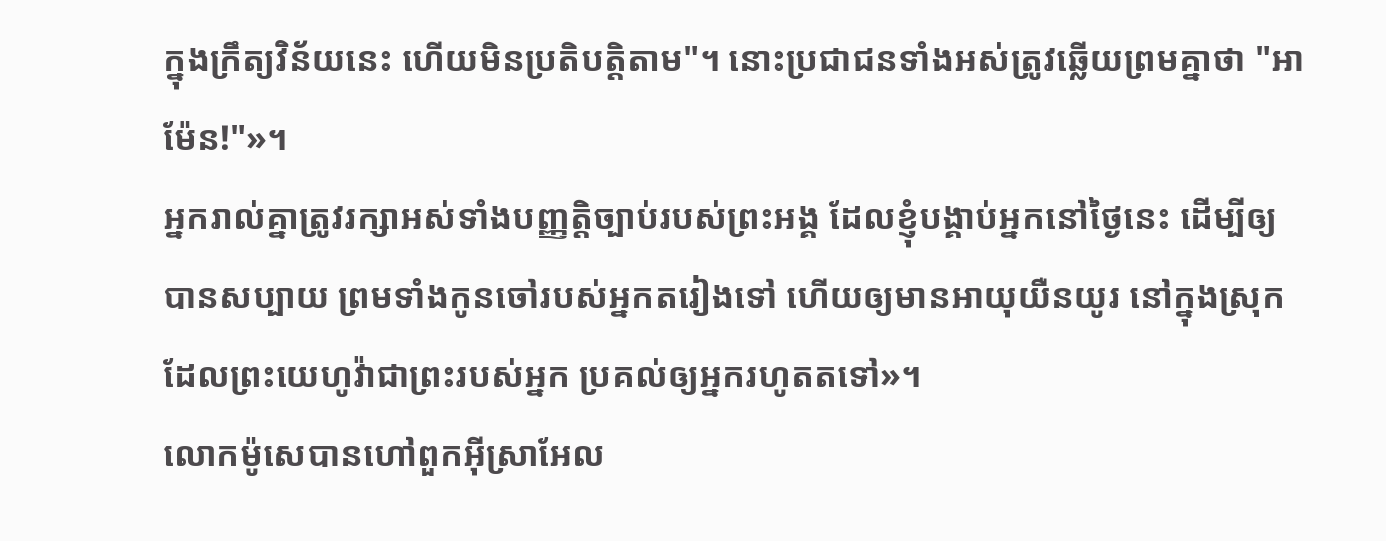ក្នុងក្រឹត្យវិន័យនេះ ហើយមិនប្រតិបត្តិតាម"។ នោះប្រជាជនទាំងអស់ត្រូវឆ្លើយព្រមគ្នាថា "អាម៉ែន!"»។
អ្នករាល់គ្នាត្រូវរក្សាអស់ទាំងបញ្ញត្តិច្បាប់របស់ព្រះអង្គ ដែលខ្ញុំបង្គាប់អ្នកនៅថ្ងៃនេះ ដើម្បីឲ្យបានសប្បាយ ព្រមទាំងកូនចៅរបស់អ្នកតរៀងទៅ ហើយឲ្យមានអាយុយឺនយូរ នៅក្នុងស្រុកដែលព្រះយេហូវ៉ាជាព្រះរបស់អ្នក ប្រគល់ឲ្យអ្នករហូតតទៅ»។
លោកម៉ូសេបានហៅពួកអ៊ីស្រាអែល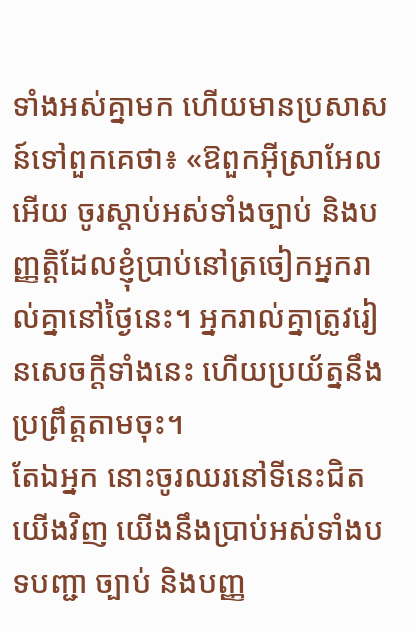ទាំងអស់គ្នាមក ហើយមានប្រសាសន៍ទៅពួកគេថា៖ «ឱពួកអ៊ីស្រាអែលអើយ ចូរស្តាប់អស់ទាំងច្បាប់ និងបញ្ញត្តិដែលខ្ញុំប្រាប់នៅត្រចៀកអ្នករាល់គ្នានៅថ្ងៃនេះ។ អ្នករាល់គ្នាត្រូវរៀនសេចក្ដីទាំងនេះ ហើយប្រយ័ត្ននឹងប្រព្រឹត្តតាមចុះ។
តែឯអ្នក នោះចូរឈរនៅទីនេះជិតយើងវិញ យើងនឹងប្រាប់អស់ទាំងបទបញ្ជា ច្បាប់ និងបញ្ញ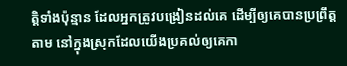ត្តិទាំងប៉ុន្មាន ដែលអ្នកត្រូវបង្រៀនដល់គេ ដើម្បីឲ្យគេបានប្រព្រឹត្តតាម នៅក្នុងស្រុកដែលយើងប្រគល់ឲ្យគេកា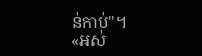ន់កាប់"។
«អស់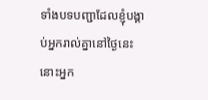ទាំងបទបញ្ជាដែលខ្ញុំបង្គាប់អ្នករាល់គ្នានៅថ្ងៃនេះ នោះអ្នក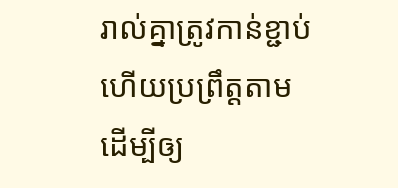រាល់គ្នាត្រូវកាន់ខ្ជាប់ ហើយប្រព្រឹត្តតាម ដើម្បីឲ្យ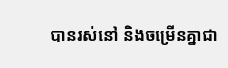បានរស់នៅ និងចម្រើនគ្នាជា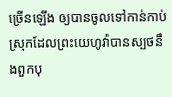ច្រើនឡើង ឲ្យបានចូលទៅកាន់កាប់ស្រុកដែលព្រះយេហូវ៉ាបានស្បថនឹងពួកបុ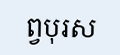ព្វបុរស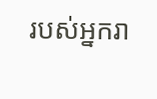របស់អ្នករា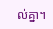ល់គ្នា។